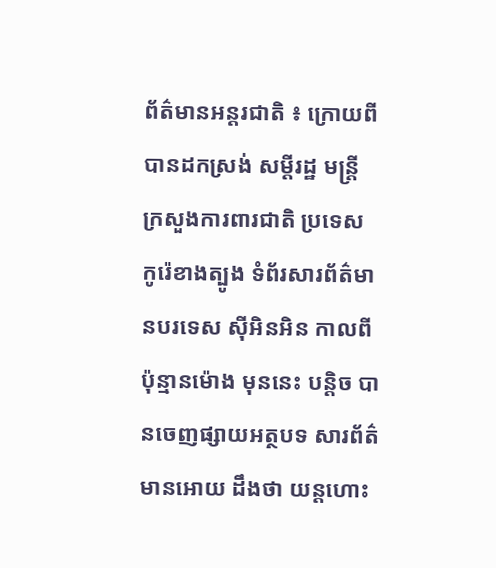ព័ត៌មានអន្តរជាតិ ៖ ក្រោយពីបានដកស្រង់ សម្តីរដ្ឋ មន្រ្តី ក្រសួងការពារជាតិ ប្រទេស កូរ៉េខាងត្បូង ទំព័រសារព័ត៌មានបរទេស ស៊ីអិនអិន កាលពីប៉ុន្មានម៉ោង មុននេះ បន្តិច បានចេញផ្សាយអត្ថបទ សារព័ត៌មានអោយ ដឹងថា យន្តហោះ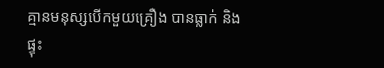គ្មានមនុស្សបើកមួយគ្រឿង បានធ្លាក់ និងផ្ទុះ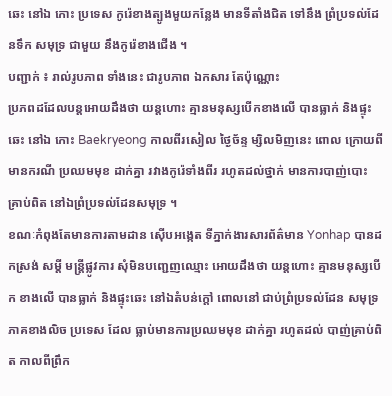ឆេះ នៅឯ កោះ ប្រទេស កូរ៉េខាងត្បូងមួយកន្លែង មានទីតាំងជិត ទៅនឹង ព្រំប្រទល់ដែនទឹក សមុទ្រ ជាមួយ នឹងកូរ៉េខាងជើង ។
បញ្ជាក់ ៖ រាល់រូបភាព ទាំងនេះ ជារូបភាព ឯកសារ តែប៉ុណ្ណោះ
ប្រភពដដែលបន្តអោយដឹងថា យន្តហោះ គ្មានមនុស្សបើកខាងលើ បានធ្លាក់ និងផ្ទុះឆេះ នៅឯ កោះ Baekryeong កាលពីរសៀល ថ្ងៃច័ន្ទ ម្សិលមិញនេះ ពោល ក្រោយពីមានករណី ប្រឈមមុខ ដាក់គ្នា រវាងកូរ៉េទាំងពីរ រហូតដល់ថ្នាក់ មានការបាញ់បោះ គ្រាប់ពិត នៅឯព្រំប្រទល់ដែនសមុទ្រ ។
ខណៈកំពុងតែមានការតាមដាន ស៊ើបអង្កេត ទីភ្នាក់ងារសារព័ត៌មាន Yonhap បានដកស្រង់ សម្តី មន្រ្តីផ្លូវការ សុំមិនបញ្ជេញឈ្មោះ អោយដឹងថា យន្តហោះ គ្មានមនុស្សបើក ខាងលើ បានធ្លាក់ និងផ្ទុះឆេះ នៅឯតំបន់ក្តៅ ពោលនៅ ជាប់ព្រំប្រទល់ដែន សមុទ្រ ភាគខាងលិច ប្រទេស ដែល ធ្លាប់មានការប្រឈមមុខ ដាក់គ្នា រហូតដល់ បាញ់គ្រាប់ពិត កាលពីព្រឹក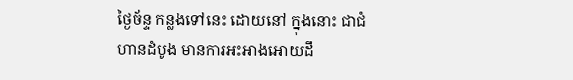ថ្ងៃច័ន្ទ កន្លងទៅនេះ ដោយនៅ ក្នុងនោះ ជាជំហានដំបូង មានការអះអាងអោយដឹ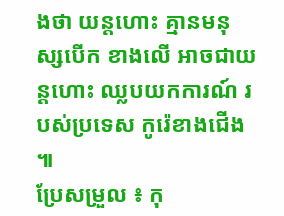ងថា យន្តហោះ គ្មានមនុស្សបើក ខាងលើ អាចជាយន្តហោះ ឈ្លបយកការណ៍ របស់ប្រទេស កូរ៉េខាងជើង ៕
ប្រែសម្រួល ៖ កុ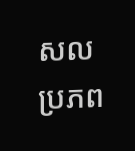សល
ប្រភព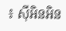៖ ស៊ីអិនអិន